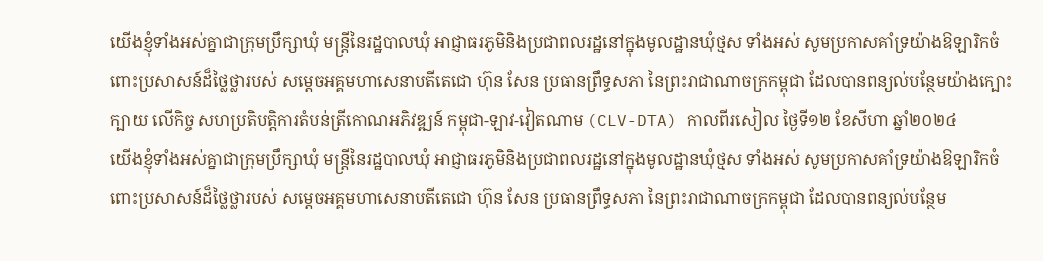យើងខ្ញុំទាំងអស់គ្នាជាក្រុមប្រឹក្សាឃុំ មន្ត្រីនៃរដ្ឋបាលឃុំ អាជ្ញាធរភូមិនិងប្រជាពលរដ្ឋនៅក្នុងមូលដ្ឋានឃុំថ្មស ទាំងអស់ សូមប្រកាសគាំទ្រយ៉ាងឱឡារិកចំពោះប្រសាសន៍ដ៏ថ្លៃថ្លារបស់ សម្តេចអគ្គមហាសេនាបតីតេជោ ហ៊ុន សែន ប្រធានព្រឹទ្ធសភា នៃព្រះរាជាណាចក្រកម្ពុជា ដែលបានពន្យល់បន្ថែមយ៉ាងក្បោះក្បាយ លើកិច្ច សហប្រតិបត្តិការតំបន់ត្រីកោណអភិវឌ្ឍន៍ កម្ពុជា-ឡាវ-វៀតណាម (CLV-DTA) កាលពីរសៀល ថ្ងៃទី១២ ខែសីហា ឆ្នាំ២០២៤
យើងខ្ញុំទាំងអស់គ្នាជាក្រុមប្រឹក្សាឃុំ មន្ត្រីនៃរដ្ឋបាលឃុំ អាជ្ញាធរភូមិនិងប្រជាពលរដ្ឋនៅក្នុងមូលដ្ឋានឃុំថ្មស ទាំងអស់ សូមប្រកាសគាំទ្រយ៉ាងឱឡារិកចំពោះប្រសាសន៍ដ៏ថ្លៃថ្លារបស់ សម្តេចអគ្គមហាសេនាបតីតេជោ ហ៊ុន សែន ប្រធានព្រឹទ្ធសភា នៃព្រះរាជាណាចក្រកម្ពុជា ដែលបានពន្យល់បន្ថែម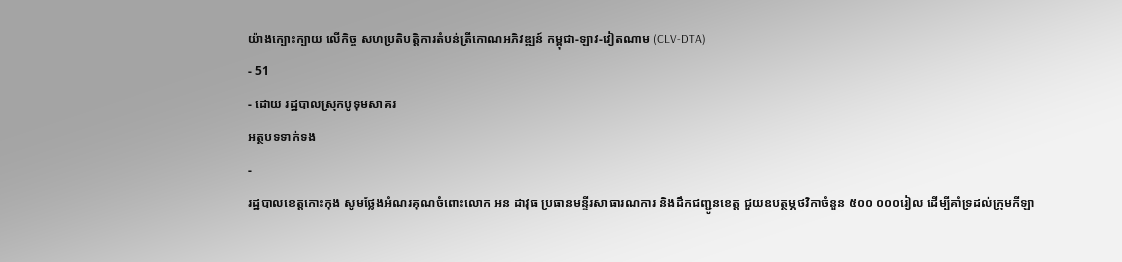យ៉ាងក្បោះក្បាយ លើកិច្ច សហប្រតិបត្តិការតំបន់ត្រីកោណអភិវឌ្ឍន៍ កម្ពុជា-ឡាវ-វៀតណាម (CLV-DTA)
- 51
- ដោយ រដ្ឋបាលស្រុកបូទុមសាគរ
អត្ថបទទាក់ទង
-
រដ្ឋបាលខេត្តកោះកុង សូមថ្លែងអំណរគុណចំពោះលោក អន ដាវុធ ប្រធានមន្ទីរសាធារណការ និងដឹកជញ្ជូនខេត្ត ជួយឧបត្ថម្ភថវិកាចំនួន ៥០០ ០០០រៀល ដើម្បីគាំទ្រដល់ក្រុមកីឡា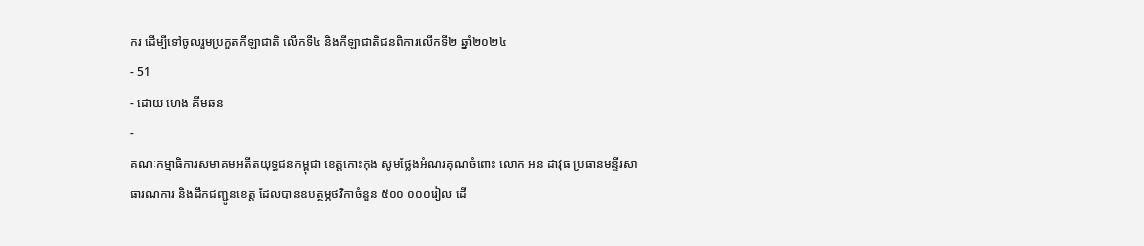ករ ដើម្បីទៅចូលរួមប្រកួតកីឡាជាតិ លើកទី៤ និងកីឡាជាតិជនពិការលើកទី២ ឆ្នាំ២០២៤
- 51
- ដោយ ហេង គីមឆន
-
គណៈកម្មាធិការសមាគមអតីតយុទ្ធជនកម្ពុជា ខេត្តកោះកុង សូមថ្លែងអំណរគុណចំពោះ លោក អន ដាវុធ ប្រធានមន្ទីរសាធារណការ និងដឹកជញ្ជូនខេត្ត ដែលបានឧបត្ថម្ភថវិកាចំនួន ៥០០ ០០០រៀល ដើ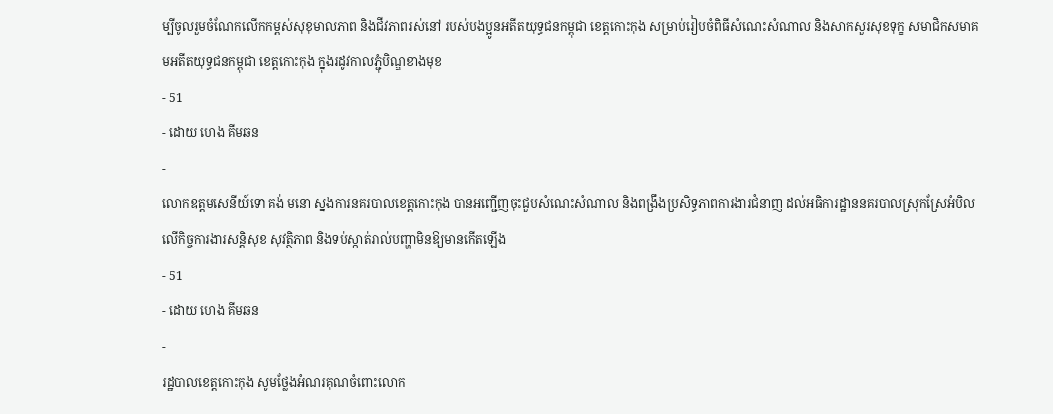ម្បីចូលរួមចំណែកលើកកម្ពស់សុខុមាលភាព និងជីវភាពរស់នៅ របស់បងប្អូនអតីតយុទ្ធជនកម្ពុជា ខេត្តកោះកុង សម្រាប់រៀបចំពិធីសំណេះសំណាល និងសាកសួរសុខទុក្ខ សមាជិកសមាគមអតីតយុទ្ធជនកម្ពុជា ខេត្តកោះកុង ក្នុងរដូវកាលភ្ជុំបិណ្ឌខាងមុខ
- 51
- ដោយ ហេង គីមឆន
-
លោកឧត្តមសេនីយ៍ទោ គង់ មនោ ស្នងការនគរបាលខេត្តកោះកុង បានអញ្ជើញចុះជួបសំណេះសំណាល និងពង្រឹងប្រសិទ្ធភាពការងារជំនាញ ដល់អធិការដ្ឋាននគរបាលស្រុកស្រែអំបិល លើកិច្ចការងារសន្តិសុខ សុវត្ថិភាព និងទប់ស្កាត់រាល់បញ្ហាមិនឱ្យមានកើតឡើង
- 51
- ដោយ ហេង គីមឆន
-
រដ្ឋបាលខេត្តកោះកុង សូមថ្លែងអំណរគុណចំពោះលោក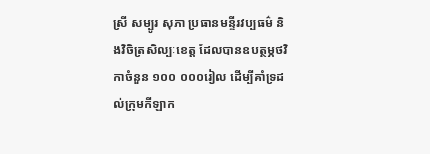ស្រី សម្បូរ សុភា ប្រធានមន្ទីរវប្បធម៌ និងវិចិត្រសិល្បៈខេត្ត ដែលបានឧបត្ថម្ភថវិកាចំនួន ១០០ ០០០រៀល ដើម្បីគាំទ្រដល់ក្រុមកីឡាក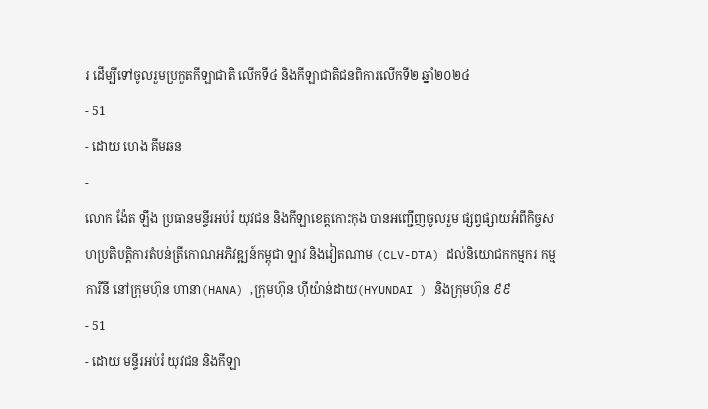រ ដើម្បីទៅចូលរួមប្រកួតកីឡាជាតិ លើកទី៤ និងកីឡាជាតិជនពិការលើកទី២ ឆ្នាំ២០២៤
- 51
- ដោយ ហេង គីមឆន
-
លោក ង៉ែត ឡឹង ប្រធានមន្ទីរអប់រំ យុវជន និងកីឡាខេត្តកោះកុង បានអញ្ជើញចូលរួម ផ្សព្វផ្សាយអំពីកិច្ចសហប្រតិបត្តិការតំបន់ត្រីកោណអភិវឌ្ឍន៍កម្ពុជា ឡាវ និងវៀតណាម (CLV-DTA) ដល់និយោជកកម្មករ កម្មការីនី នៅក្រុមហ៊ុន ហានា(HANA) ,ក្រុមហ៊ុន ហុីយ៉ាន់ដាយ(HYUNDAI ) និងក្រុមហ៊ុន ៩៩
- 51
- ដោយ មន្ទីរអប់រំ យុវជន និងកីឡា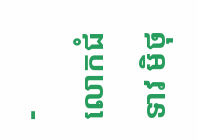-
លោកជំទាវ មិថុ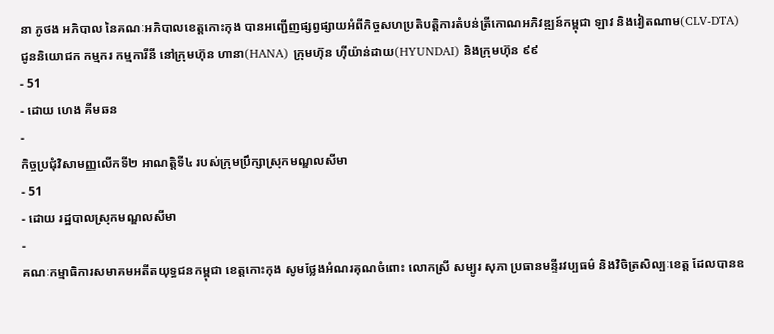នា ភូថង អភិបាល នៃគណៈអភិបាលខេត្តកោះកុង បានអញ្ជើញផ្សព្វផ្សាយអំពីកិច្ចសហប្រតិបត្តិការតំបន់ត្រីកោណអភិវឌ្ឍន៍កម្ពុជា ឡាវ និងវៀតណាម(CLV-DTA) ជូននិយោជក កម្មករ កម្មការីនី នៅក្រុមហ៊ុន ហានា(HANA) ក្រុមហ៊ុន ហុីយ៉ាន់ដាយ(HYUNDAI) និងក្រុមហ៊ុន ៩៩
- 51
- ដោយ ហេង គីមឆន
-
កិច្ចប្រជុំវិសាមញ្ញលើកទី២ អាណត្តិទី៤ របស់ក្រុមប្រឹក្សាស្រុកមណ្ឌលសីមា
- 51
- ដោយ រដ្ឋបាលស្រុកមណ្ឌលសីមា
-
គណៈកម្មាធិការសមាគមអតីតយុទ្ធជនកម្ពុជា ខេត្តកោះកុង សូមថ្លែងអំណរគុណចំពោះ លោកស្រី សម្បូរ សុភា ប្រធានមន្ទីរវប្បធម៌ និងវិចិត្រសិល្បៈខេត្ត ដែលបានឧ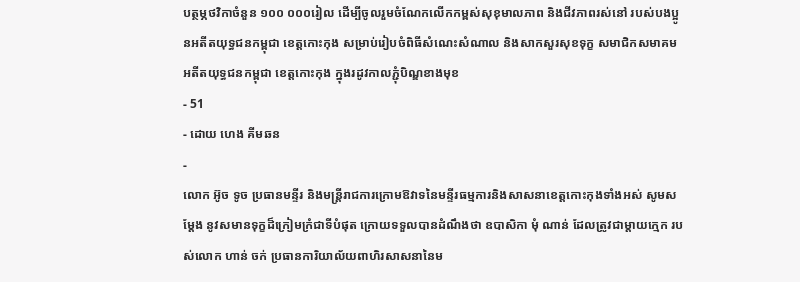បត្ថម្ភថវិកាចំនួន ១០០ ០០០រៀល ដើម្បីចូលរួមចំណែកលើកកម្ពស់សុខុមាលភាព និងជីវភាពរស់នៅ របស់បងប្អូនអតីតយុទ្ធជនកម្ពុជា ខេត្តកោះកុង សម្រាប់រៀបចំពិធីសំណេះសំណាល និងសាកសួរសុខទុក្ខ សមាជិកសមាគមអតីតយុទ្ធជនកម្ពុជា ខេត្តកោះកុង ក្នុងរដូវកាលភ្ជុំបិណ្ឌខាងមុខ
- 51
- ដោយ ហេង គីមឆន
-
លោក អ៊ូច ទូច ប្រធានមន្ទីរ និងមន្ត្រីរាជការក្រោមឱវាទនៃមន្ទីរធម្មការនិងសាសនាខេត្តកោះកុងទាំងអស់ សូមសម្តែង នូវសមានទុក្ខដ៏ក្រៀមក្រំជាទីបំផុត ក្រោយទទួលបានដំណឹងថា ឧបាសិកា មុំ ណាន់ ដែលត្រូវជាម្តាយក្មេក របស់លោក ហាន់ ចក់ ប្រធានការិយាល័យពាហិរសាសនានៃម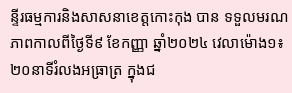ន្ទីរធម្មការនិងសាសនាខេត្តកោះកុង បាន ទទួលមរណភាពកាលពីថ្ងៃទី៩ ខែកញ្ញា ឆ្នាំ២០២៤ វេលាម៉ោង១៖២០នាទីរំលងអធ្រាត្រ ក្នុងជ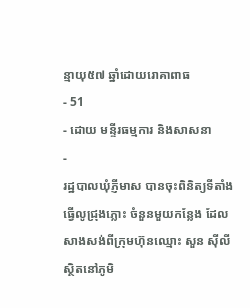ន្មាយុ៥៧ ឆ្នាំដោយរោគាពាធ
- 51
- ដោយ មន្ទីរធម្មការ និងសាសនា
-
រដ្ឋបាលឃុំភ្ញីមាស បានចុះពិនិត្យទីតាំងធើ្វលូជ្រុងភ្លោះ ចំនួនមួយកន្លែង ដែលសាងសង់ពីក្រុមហ៊ុនឈ្មោះ សួន ស៊ីលី ស្ថិតនៅភូមិ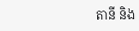តានី និង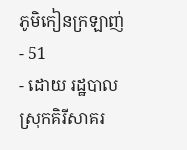ភូមិកៀនក្រឡាញ់
- 51
- ដោយ រដ្ឋបាលស្រុកគិរីសាគរ